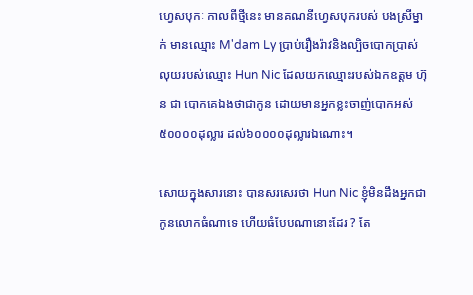ហ្វេសបុកៈ កាលពីថ្មីនេះ មានគណនីហ្វេសបុករបស់ បងស្រីម្នាក់ មានឈ្មោះ M'dam Ly ប្រាប់រឿងរ៉ាវនិងល្បិចបោកប្រាស់លុយរបស់ឈ្មោះ Hun Nic ដែលយកឈ្មោះរបស់ឯកឧត្តម ហ៊ុន ជា បោកគេឯងថាជាកូន ដោយមានអ្នកខ្លះចាញ់បោកអស់ ៥០០០០ដុល្លារ ដល់៦០០០០ដុល្លារឯណោះ។

សោយក្នុងសារនោះ បានសរសេរថា Hun Nic ខ្ញុំមិនដឹងអ្នកជាកូនលោកធំណាទេ ហើយធំបែបណានោះដែរ ? តែ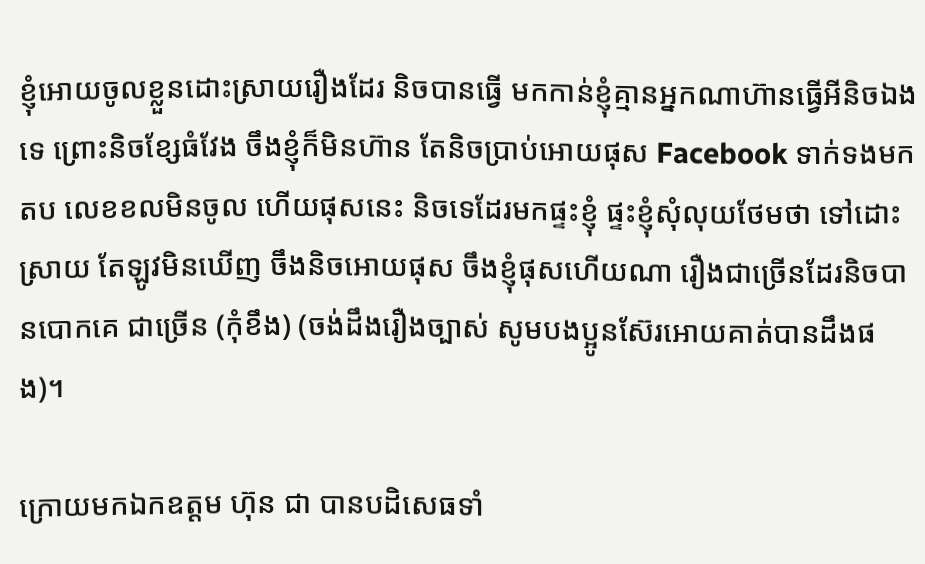ខ្ញុំអោយចូលខ្លួនដោះស្រាយរឿងដែរ និចបានធ្វើ មកកាន់ខ្ញុំគ្មានអ្នកណាហ៊ានធ្វើអីនិចឯងទេ ព្រោះនិចខ្សែធំវែង ចឹងខ្ញុំក៏មិនហ៊ាន តែនិចប្រាប់អោយផុស Facebook ទាក់ទងមកតប លេខខលមិនចូល ហើយផុសនេះ និចទេដែរមកផ្ទះខ្ញុំ ផ្ទះខ្ញុំសុំលុយថែមថា ទៅដោះស្រាយ តែឡូវមិនឃើញ ចឹងនិចអោយផុស ចឹងខ្ញុំផុសហើយណា រឿងជាច្រើនដែរនិចបានបោកគេ ជាច្រើន (កុំខឹង) (ចង់ដឹងរឿងច្បាស់ សូមបងប្អូនស៊ែរអោយគាត់បានដឹងផង)។

ក្រោយមកឯកឧត្តម ហ៊ុន ជា បានបដិសេធទាំ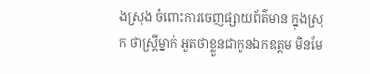ងស្រុង ចំពោះការចេញផ្សាយព័ត៌មាន ក្នុងស្រុក ថាស្ត្រីម្នាក់ អួតថាខ្លួនជាកូនឯកឧត្ដម មិនមែ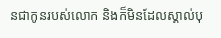នជាកូនរបស់លោក និងក៏មិនដែលស្គាល់បុ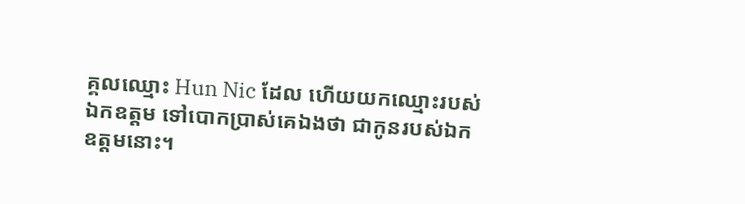គ្គលឈ្មោះ Hun Nic ដែល ហើយយកឈ្មោះរបស់ឯកឧត្តម ទៅបោកប្រាស់គេឯងថា ជាកូនរបស់ឯកឧត្តមនោះ។